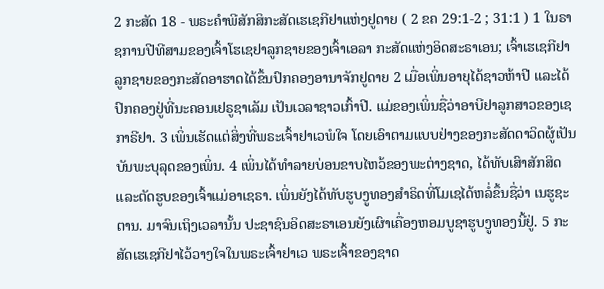2 ກະສັດ 18 - ພຣະຄຳພີສັກສິກະສັດເຮເຊກີຢາແຫ່ງຢູດາຍ ( 2 ຂຄ 29:1-2 ; 31:1 ) 1 ໃນຣາຊການປີທີສາມຂອງເຈົ້າໂຮເຊຢາລູກຊາຍຂອງເຈົ້າເອລາ ກະສັດແຫ່ງອິດສະຣາເອນ; ເຈົ້າເຮເຊກີຢາ ລູກຊາຍຂອງກະສັດອາຮາດໄດ້ຂຶ້ນປົກຄອງອານາຈັກຢູດາຍ 2 ເມື່ອເພິ່ນອາຍຸໄດ້ຊາວຫ້າປີ ແລະໄດ້ປົກຄອງຢູ່ທີ່ນະຄອນເຢຣູຊາເລັມ ເປັນເວລາຊາວເກົ້າປີ. ແມ່ຂອງເພິ່ນຊື່ວ່າອາບີຢາລູກສາວຂອງເຊກາຣີຢາ. 3 ເພິ່ນເຮັດແຕ່ສິ່ງທີ່ພຣະເຈົ້າຢາເວພໍໃຈ ໂດຍເອົາຕາມແບບຢ່າງຂອງກະສັດດາວິດຜູ້ເປັນບັນພະບຸລຸດຂອງເພິ່ນ. 4 ເພິ່ນໄດ້ທຳລາຍບ່ອນຂາບໄຫວ້ຂອງພະຕ່າງຊາດ, ໄດ້ທັບເສົາສັກສິດ ແລະຕັດຮູບຂອງເຈົ້າແມ່ອາເຊຣາ. ເພິ່ນຍັງໄດ້ທັບຮູບງູທອງສຳຣິດທີ່ໂມເຊໄດ້ຫລໍ່ຂຶ້ນຊື່ວ່າ ເນຮູຊະຕານ. ມາຈົນເຖິງເວລານັ້ນ ປະຊາຊົນອິດສະຣາເອນຍັງເຜົາເຄື່ອງຫອມບູຊາຮູບງູທອງນີ້ຢູ່. 5 ກະສັດເຮເຊກີຢາໄວ້ວາງໃຈໃນພຣະເຈົ້າຢາເວ ພຣະເຈົ້າຂອງຊາດ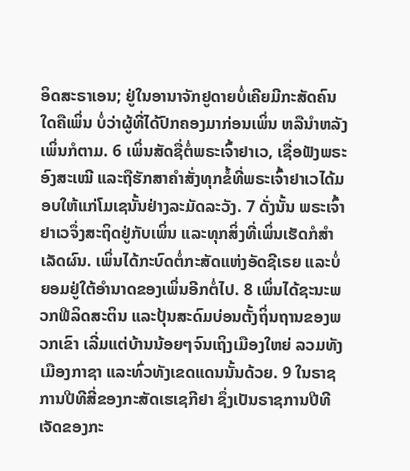ອິດສະຣາເອນ; ຢູ່ໃນອານາຈັກຢູດາຍບໍ່ເຄີຍມີກະສັດຄົນໃດຄືເພິ່ນ ບໍ່ວ່າຜູ້ທີ່ໄດ້ປົກຄອງມາກ່ອນເພິ່ນ ຫລືນຳຫລັງເພິ່ນກໍຕາມ. 6 ເພິ່ນສັດຊື່ຕໍ່ພຣະເຈົ້າຢາເວ, ເຊື່ອຟັງພຣະອົງສະເໝີ ແລະຖືຮັກສາຄຳສັ່ງທຸກຂໍ້ທີ່ພຣະເຈົ້າຢາເວໄດ້ມອບໃຫ້ແກ່ໂມເຊນັ້ນຢ່າງລະມັດລະວັງ. 7 ດັ່ງນັ້ນ ພຣະເຈົ້າຢາເວຈຶ່ງສະຖິດຢູ່ກັບເພິ່ນ ແລະທຸກສິ່ງທີ່ເພິ່ນເຮັດກໍສຳເລັດຜົນ. ເພິ່ນໄດ້ກະບົດຕໍ່ກະສັດແຫ່ງອັດຊີເຣຍ ແລະບໍ່ຍອມຢູ່ໃຕ້ອຳນາດຂອງເພິ່ນອີກຕໍ່ໄປ. 8 ເພິ່ນໄດ້ຊະນະພວກຟີລິດສະຕິນ ແລະປຸ້ນສະດົມບ່ອນຕັ້ງຖິ່ນຖານຂອງພວກເຂົາ ເລີ່ມແຕ່ບ້ານນ້ອຍໆຈົນເຖິງເມືອງໃຫຍ່ ລວມທັງເມືອງກາຊາ ແລະທົ່ວທັງເຂດແດນນັ້ນດ້ວຍ. 9 ໃນຣາຊການປີທີສີ່ຂອງກະສັດເຮເຊກີຢາ ຊຶ່ງເປັນຣາຊການປີທີເຈັດຂອງກະ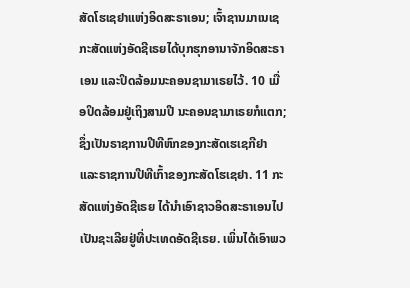ສັດໂຮເຊຢາແຫ່ງອິດສະຣາເອນ; ເຈົ້າຊານມາເນເຊ ກະສັດແຫ່ງອັດຊີເຣຍໄດ້ບຸກຮຸກອານາຈັກອິດສະຣາເອນ ແລະປິດລ້ອມນະຄອນຊາມາເຣຍໄວ້. 10 ເມື່ອປິດລ້ອມຢູ່ເຖິງສາມປີ ນະຄອນຊາມາເຣຍກໍແຕກ; ຊຶ່ງເປັນຣາຊການປີທີຫົກຂອງກະສັດເຮເຊກີຢາ ແລະຣາຊການປີທີເກົ້າຂອງກະສັດໂຮເຊຢາ. 11 ກະສັດແຫ່ງອັດຊີເຣຍ ໄດ້ນຳເອົາຊາວອິດສະຣາເອນໄປເປັນຊະເລີຍຢູ່ທີ່ປະເທດອັດຊີເຣຍ. ເພິ່ນໄດ້ເອົາພວ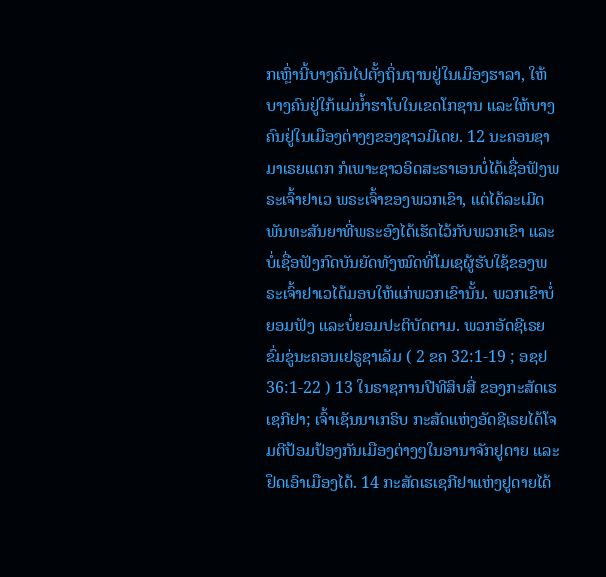ກເຫຼົ່ານີ້ບາງຄົນໄປຕັ້ງຖິ່ນຖານຢູ່ໃນເມືອງຮາລາ, ໃຫ້ບາງຄົນຢູ່ໃກ້ແມ່ນໍ້າຮາໂບໃນເຂດໂກຊານ ແລະໃຫ້ບາງຄົນຢູ່ໃນເມືອງຕ່າງໆຂອງຊາວມີເດຍ. 12 ນະຄອນຊາມາເຣຍແຕກ ກໍເພາະຊາວອິດສະຣາເອນບໍ່ໄດ້ເຊື່ອຟັງພຣະເຈົ້າຢາເວ ພຣະເຈົ້າຂອງພວກເຂົາ, ແຕ່ໄດ້ລະເມີດພັນທະສັນຍາທີ່ພຣະອົງໄດ້ເຮັດໄວ້ກັບພວກເຂົາ ແລະບໍ່ເຊື່ອຟັງກົດບັນຍັດທັງໝົດທີ່ໂມເຊຜູ້ຮັບໃຊ້ຂອງພຣະເຈົ້າຢາເວໄດ້ມອບໃຫ້ແກ່ພວກເຂົານັ້ນ. ພວກເຂົາບໍ່ຍອມຟັງ ແລະບໍ່ຍອມປະຕິບັດຕາມ. ພວກອັດຊີເຣຍຂົ່ມຂູ່ນະຄອນເຢຣູຊາເລັມ ( 2 ຂຄ 32:1-19 ; ອຊຢ 36:1-22 ) 13 ໃນຣາຊການປີທີສິບສີ່ ຂອງກະສັດເຮເຊກີຢາ; ເຈົ້າເຊັນນາເກຣິບ ກະສັດແຫ່ງອັດຊີເຣຍໄດ້ໂຈມຕີປ້ອມປ້ອງກັນເມືອງຕ່າງໆໃນອານາຈັກຢູດາຍ ແລະຢຶດເອົາເມືອງໄດ້. 14 ກະສັດເຮເຊກີຢາແຫ່ງຢູດາຍໄດ້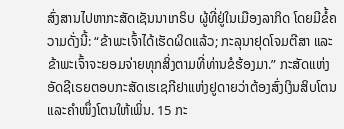ສົ່ງສານໄປຫາກະສັດເຊັນນາເກຣິບ ຜູ້ທີ່ຢູ່ໃນເມືອງລາກິດ ໂດຍມີຂໍ້ຄວາມດັ່ງນີ້: “ຂ້າພະເຈົ້າໄດ້ເຮັດຜິດແລ້ວ; ກະລຸນາຢຸດໂຈມຕີສາ ແລະຂ້າພະເຈົ້າຈະຍອມຈ່າຍທຸກສິ່ງຕາມທີ່ທ່ານຂໍຮ້ອງມາ.” ກະສັດແຫ່ງອັດຊີເຣຍຕອບກະສັດເຮເຊກີຢາແຫ່ງຢູດາຍວ່າຕ້ອງສົ່ງເງິນສິບໂຕນ ແລະຄຳໜຶ່ງໂຕນໃຫ້ເພິ່ນ. 15 ກະ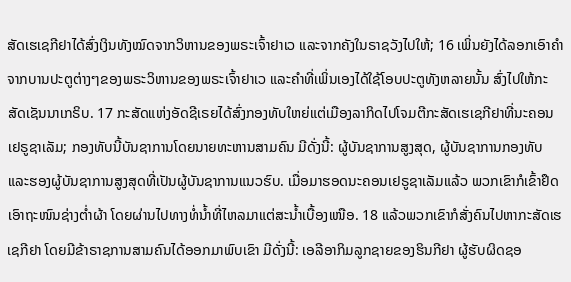ສັດເຮເຊກີຢາໄດ້ສົ່ງເງິນທັງໝົດຈາກວິຫານຂອງພຣະເຈົ້າຢາເວ ແລະຈາກຄັງໃນຣາຊວັງໄປໃຫ້; 16 ເພິ່ນຍັງໄດ້ລອກເອົາຄຳຈາກບານປະຕູຕ່າງໆຂອງພຣະວິຫານຂອງພຣະເຈົ້າຢາເວ ແລະຄຳທີ່ເພິ່ນເອງໄດ້ໃຊ້ໂອບປະຕູທັງຫລາຍນັ້ນ ສົ່ງໄປໃຫ້ກະສັດເຊັນນາເກຣິບ. 17 ກະສັດແຫ່ງອັດຊີເຣຍໄດ້ສົ່ງກອງທັບໃຫຍ່ແຕ່ເມືອງລາກິດໄປໂຈມຕີກະສັດເຮເຊກີຢາທີ່ນະຄອນເຢຣູຊາເລັມ; ກອງທັບນີ້ບັນຊາການໂດຍນາຍທະຫານສາມຄົນ ມີດັ່ງນີ້: ຜູ້ບັນຊາການສູງສຸດ, ຜູ້ບັນຊາການກອງທັບ ແລະຮອງຜູ້ບັນຊາການສູງສຸດທີ່ເປັນຜູ້ບັນຊາການແນວຮົບ. ເມື່ອມາຮອດນະຄອນເຢຣູຊາເລັມແລ້ວ ພວກເຂົາກໍເຂົ້າຢຶດເອົາຖະໜົນຊ່າງຕໍ່າຜ້າ ໂດຍຜ່ານໄປທາງທໍ່ນໍ້າທີ່ໄຫລມາແຕ່ສະນໍ້າເບື້ອງເໜືອ. 18 ແລ້ວພວກເຂົາກໍສັ່ງຄົນໄປຫາກະສັດເຮເຊກີຢາ ໂດຍມີຂ້າຣາຊການສາມຄົນໄດ້ອອກມາພົບເຂົາ ມີດັ່ງນີ້: ເອລີອາກິມລູກຊາຍຂອງຮິນກີຢາ ຜູ້ຮັບຜິດຊອ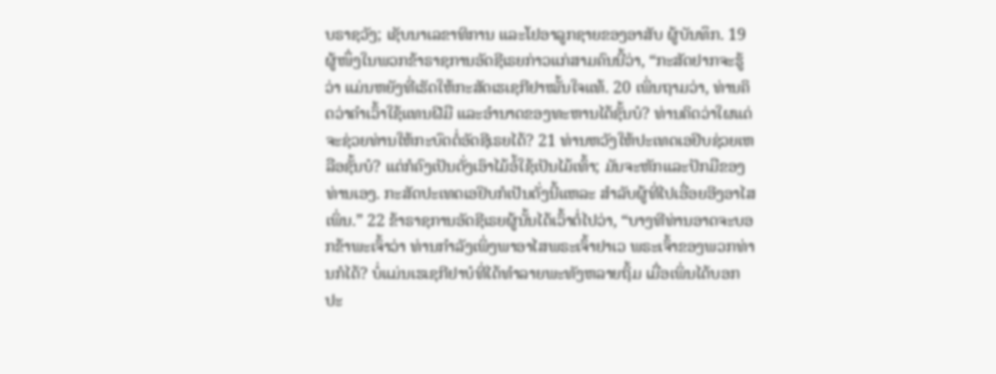ບຣາຊວັງ; ເຊັບນາເລຂາທິການ ແລະໂຢອາລູກຊາຍຂອງອາສັບ ຜູ້ບັນທຶກ. 19 ຜູ້ໜຶ່ງໃນພວກຂ້າຣາຊການອັດຊີເຣຍກ່າວແກ່ສາມຄົນນີ້ວ່າ, “ກະສັດຢາກຈະຮູ້ວ່າ ແມ່ນຫຍັງທີ່ເຮັດໃຫ້ກະສັດເຮເຊກີຢາໝັ້ນໃຈແທ້. 20 ເພິ່ນຖາມວ່າ, ທ່ານຄິດວ່າຄຳເວົ້າໃຊ້ແທນຝີມື ແລະອຳນາດຂອງທະຫານໄດ້ຊັ້ນບໍ? ທ່ານຄິດວ່າໃຜແດ່ຈະຊ່ວຍທ່ານໃຫ້ກະບົດຕໍ່ອັດຊີເຣຍໄດ້? 21 ທ່ານຫວັງໃຫ້ປະເທດເອຢິບຊ່ວຍເຫລືອຊັ້ນບໍ? ແຕ່ກໍຄົງເປັນດັ່ງເອົາໄມ້ອໍ້ໃຊ້ເປັນໄມ້ເທົ້າ; ມັນຈະຫັກແລະປັກມືຂອງທ່ານເອງ. ກະສັດປະເທດເອຢິບກໍເປັນດັ່ງນີ້ແຫລະ ສຳລັບຜູ້ທີ່ໄປເອື່ອຍອີງອາໄສເພິ່ນ.” 22 ຂ້າຣາຊການອັດຊີເຣຍຜູ້ນັ້ນໄດ້ເວົ້າຕໍ່ໄປວ່າ, “ບາງທີທ່ານອາດຈະບອກຂ້າພະເຈົ້າວ່າ ທ່ານກຳລັງເພິ່ງພາອາໄສພຣະເຈົ້າຢາເວ ພຣະເຈົ້າຂອງພວກທ່ານກໍໄດ້? ບໍ່ແມ່ນເຮເຊກີຢາບໍທີ່ໄດ້ທຳລາຍພະທັງຫລາຍຖິ້ມ ເມື່ອເພິ່ນໄດ້ບອກປະ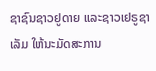ຊາຊົນຊາວຢູດາຍ ແລະຊາວເຢຣູຊາເລັມ ໃຫ້ນະມັດສະການ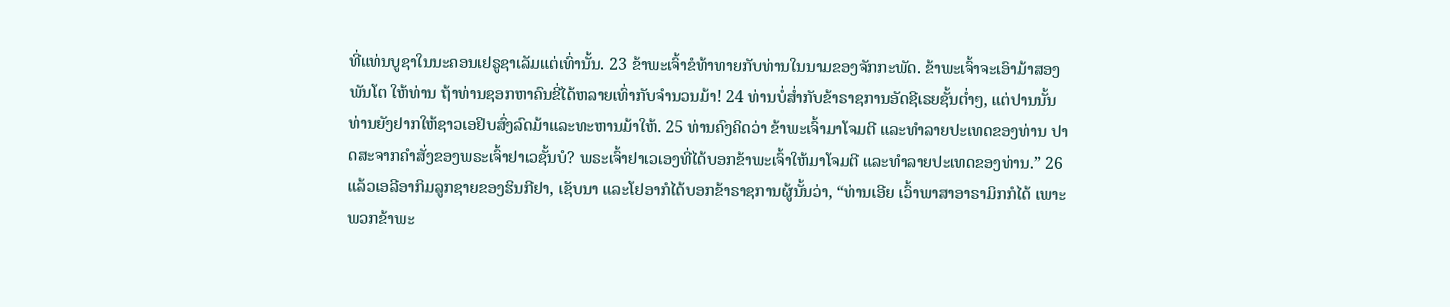ທີ່ແທ່ນບູຊາໃນນະຄອນເຢຣູຊາເລັມແຕ່ເທົ່ານັ້ນ. 23 ຂ້າພະເຈົ້າຂໍທ້າທາຍກັບທ່ານໃນນາມຂອງຈັກກະພັດ. ຂ້າພະເຈົ້າຈະເອົາມ້າສອງພັນໂຕ ໃຫ້ທ່ານ ຖ້າທ່ານຊອກຫາຄົນຂີ່ໄດ້ຫລາຍເທົ່າກັບຈຳນວນມ້າ! 24 ທ່ານບໍ່ສໍ່າກັບຂ້າຣາຊການອັດຊີເຣຍຊັ້ນຕໍ່າໆ, ແຕ່ປານນັ້ນທ່ານຍັງຢາກໃຫ້ຊາວເອຢິບສົ່ງລົດມ້າແລະທະຫານມ້າໃຫ້. 25 ທ່ານຄົງຄິດວ່າ ຂ້າພະເຈົ້າມາໂຈມຕີ ແລະທຳລາຍປະເທດຂອງທ່ານ ປາດສະຈາກຄຳສັ່ງຂອງພຣະເຈົ້າຢາເວຊັ້ນບໍ? ພຣະເຈົ້າຢາເວເອງທີ່ໄດ້ບອກຂ້າພະເຈົ້າໃຫ້ມາໂຈມຕີ ແລະທຳລາຍປະເທດຂອງທ່ານ.” 26 ແລ້ວເອລີອາກິມລູກຊາຍຂອງຮິນກີຢາ, ເຊັບນາ ແລະໂຢອາກໍໄດ້ບອກຂ້າຣາຊການຜູ້ນັ້ນວ່າ, “ທ່ານເອີຍ ເວົ້າພາສາອາຣາມິກກໍໄດ້ ເພາະພວກຂ້າພະ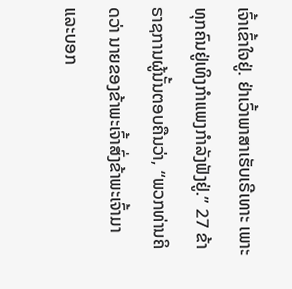ເຈົ້າເຂົ້າໃຈຢູ່. ຢ່າເວົ້າພາສາເຮັບເຣີເທາະ ເພາະທຸກຄົນຢູ່ເທິງກຳແພງກຳລັງຟັງຢູ່.” 27 ຂ້າຣາຊການຜູ້ນັ້ນຕອບຄືນວ່າ, “ພວກທ່ານຄິດວ່າ ນາຍຂອງຂ້າພະເຈົ້າສົ່ງຂ້າພະເຈົ້າມາແລະບອກ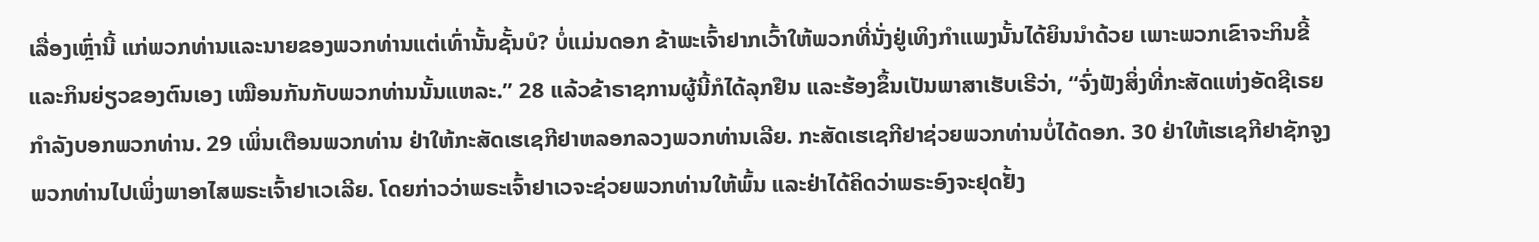ເລື່ອງເຫຼົ່ານີ້ ແກ່ພວກທ່ານແລະນາຍຂອງພວກທ່ານແຕ່ເທົ່ານັ້ນຊັ້ນບໍ? ບໍ່ແມ່ນດອກ ຂ້າພະເຈົ້າຢາກເວົ້າໃຫ້ພວກທີ່ນັ່ງຢູ່ເທິງກຳແພງນັ້ນໄດ້ຍິນນຳດ້ວຍ ເພາະພວກເຂົາຈະກິນຂີ້ແລະກິນຍ່ຽວຂອງຕົນເອງ ເໝືອນກັນກັບພວກທ່ານນັ້ນແຫລະ.” 28 ແລ້ວຂ້າຣາຊການຜູ້ນີ້ກໍໄດ້ລຸກຢືນ ແລະຮ້ອງຂຶ້ນເປັນພາສາເຮັບເຣີວ່າ, “ຈົ່ງຟັງສິ່ງທີ່ກະສັດແຫ່ງອັດຊີເຣຍກຳລັງບອກພວກທ່ານ. 29 ເພິ່ນເຕືອນພວກທ່ານ ຢ່າໃຫ້ກະສັດເຮເຊກີຢາຫລອກລວງພວກທ່ານເລີຍ. ກະສັດເຮເຊກີຢາຊ່ວຍພວກທ່ານບໍ່ໄດ້ດອກ. 30 ຢ່າໃຫ້ເຮເຊກີຢາຊັກຈູງພວກທ່ານໄປເພິ່ງພາອາໄສພຣະເຈົ້າຢາເວເລີຍ. ໂດຍກ່າວວ່າພຣະເຈົ້າຢາເວຈະຊ່ວຍພວກທ່ານໃຫ້ພົ້ນ ແລະຢ່າໄດ້ຄິດວ່າພຣະອົງຈະຢຸດຢັ້ງ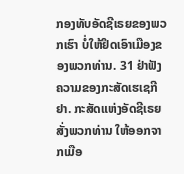ກອງທັບອັດຊີເຣຍຂອງພວກເຮົາ ບໍ່ໃຫ້ຢຶດເອົາເມືອງຂອງພວກທ່ານ. 31 ຢ່າຟັງຄວາມຂອງກະສັດເຮເຊກີຢາ. ກະສັດແຫ່ງອັດຊີເຣຍສັ່ງພວກທ່ານ ໃຫ້ອອກຈາກເມືອ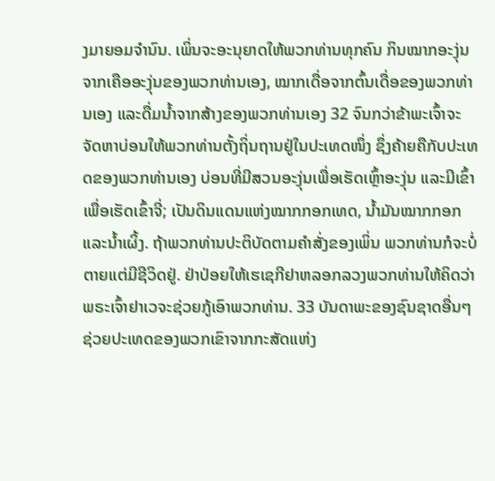ງມາຍອມຈຳນົນ. ເພິ່ນຈະອະນຸຍາດໃຫ້ພວກທ່ານທຸກຄົນ ກິນໝາກອະງຸ່ນຈາກເຄືອອະງຸ່ນຂອງພວກທ່ານເອງ, ໝາກເດື່ອຈາກຕົ້ນເດື່ອຂອງພວກທ່ານເອງ ແລະດື່ມນໍ້າຈາກສ້າງຂອງພວກທ່ານເອງ 32 ຈົນກວ່າຂ້າພະເຈົ້າຈະຈັດຫາບ່ອນໃຫ້ພວກທ່ານຕັ້ງຖິ່ນຖານຢູ່ໃນປະເທດໜຶ່ງ ຊຶ່ງຄ້າຍຄືກັບປະເທດຂອງພວກທ່ານເອງ ບ່ອນທີ່ມີສວນອະງຸ່ນເພື່ອເຮັດເຫຼົ້າອະງຸ່ນ ແລະມີເຂົ້າເພື່ອເຮັດເຂົ້າຈີ່; ເປັນດິນແດນແຫ່ງໝາກກອກເທດ, ນໍ້າມັນໝາກກອກ ແລະນໍ້າເຜິ້ງ. ຖ້າພວກທ່ານປະຕິບັດຕາມຄຳສັ່ງຂອງເພິ່ນ ພວກທ່ານກໍຈະບໍ່ຕາຍແຕ່ມີຊີວິດຢູ່. ຢ່າປ່ອຍໃຫ້ເຮເຊກີຢາຫລອກລວງພວກທ່ານໃຫ້ຄິດວ່າ ພຣະເຈົ້າຢາເວຈະຊ່ວຍກູ້ເອົາພວກທ່ານ. 33 ບັນດາພະຂອງຊົນຊາດອື່ນໆ ຊ່ວຍປະເທດຂອງພວກເຂົາຈາກກະສັດແຫ່ງ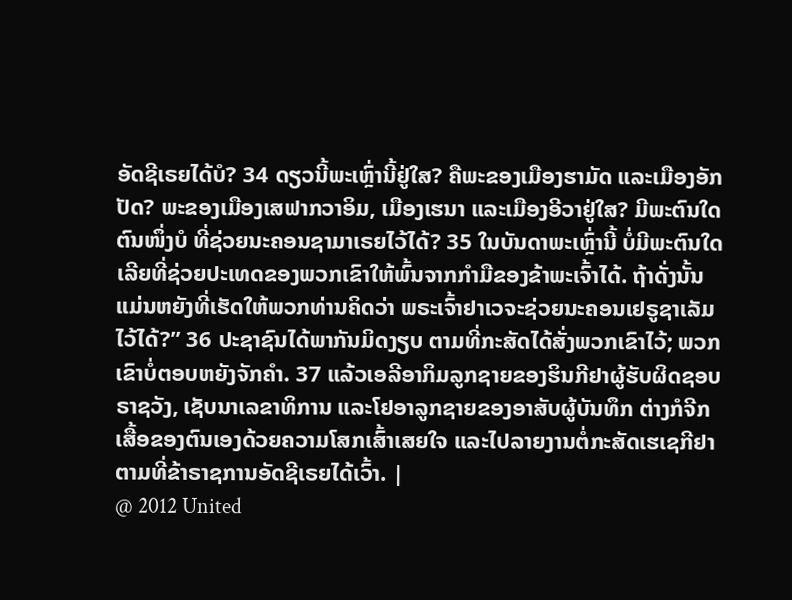ອັດຊີເຣຍໄດ້ບໍ? 34 ດຽວນີ້ພະເຫຼົ່ານີ້ຢູ່ໃສ? ຄືພະຂອງເມືອງຮາມັດ ແລະເມືອງອັກປັດ? ພະຂອງເມືອງເສຟາກວາອິມ, ເມືອງເຮນາ ແລະເມືອງອີວາຢູ່ໃສ? ມີພະຕົນໃດຕົນໜຶ່ງບໍ ທີ່ຊ່ວຍນະຄອນຊາມາເຣຍໄວ້ໄດ້? 35 ໃນບັນດາພະເຫຼົ່ານີ້ ບໍ່ມີພະຕົນໃດເລີຍທີ່ຊ່ວຍປະເທດຂອງພວກເຂົາໃຫ້ພົ້ນຈາກກຳມືຂອງຂ້າພະເຈົ້າໄດ້. ຖ້າດັ່ງນັ້ນ ແມ່ນຫຍັງທີ່ເຮັດໃຫ້ພວກທ່ານຄິດວ່າ ພຣະເຈົ້າຢາເວຈະຊ່ວຍນະຄອນເຢຣູຊາເລັມໄວ້ໄດ້?” 36 ປະຊາຊົນໄດ້ພາກັນມິດງຽບ ຕາມທີ່ກະສັດໄດ້ສັ່ງພວກເຂົາໄວ້; ພວກເຂົາບໍ່ຕອບຫຍັງຈັກຄຳ. 37 ແລ້ວເອລີອາກິມລູກຊາຍຂອງຮິນກີຢາຜູ້ຮັບຜິດຊອບຣາຊວັງ, ເຊັບນາເລຂາທິການ ແລະໂຢອາລູກຊາຍຂອງອາສັບຜູ້ບັນທຶກ ຕ່າງກໍຈີກເສື້ອຂອງຕົນເອງດ້ວຍຄວາມໂສກເສົ້າເສຍໃຈ ແລະໄປລາຍງານຕໍ່ກະສັດເຮເຊກີຢາຕາມທີ່ຂ້າຣາຊການອັດຊີເຣຍໄດ້ເວົ້າ. |
@ 2012 United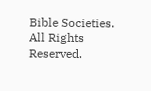Bible Societies. All Rights Reserved.